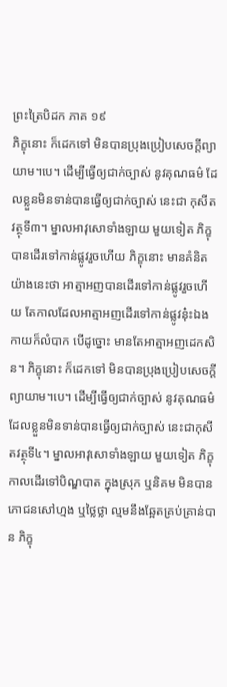ព្រះត្រៃបិដក ភាគ ១៩
ភិក្ខុនោះ ក៏ដេកទៅ មិនបានប្រុងប្រៀបសេចក្តីព្យាយាម។បេ។ ដើម្បីធ្វើឲ្យជាក់ច្បាស់ នូវគុណធម៌ ដែលខ្លួនមិនទាន់បានធ្វើឲ្យជាក់ច្បាស់ នេះជា កុសីតវត្ថុទី៣។ ម្នាលអាវុសោទាំងឡាយ មួយទៀត ភិក្ខុបានដើរទៅកាន់ផ្លូវរួចហើយ ភិក្ខុនោះ មានគំនិតយ៉ាងនេះថា អាត្មាអញបានដើរទៅកាន់ផ្លូវរួចហើយ តែកាលដែលអាត្មាអញដើរទៅកាន់ផ្លូវនុ៎ះឯង កាយក៏លំបាក បើដូច្នោះ មានតែអាត្មាអញដេកសិន។ ភិក្ខុនោះ ក៏ដេកទៅ មិនបានប្រុងប្រៀបសេចក្តីព្យាយាម។បេ។ ដើម្បីធ្វើឲ្យជាក់ច្បាស់ នូវគុណធម៌ ដែលខ្លួនមិនទាន់បានធ្វើឲ្យជាក់ច្បាស់ នេះជាកុសីតវត្ថុទី៤។ ម្នាលអាវុសោទាំងឡាយ មួយទៀត ភិក្ខុកាលដើរទៅបិណ្ឌបាត ក្នុងស្រុក ឬនិគម មិនបានភោជនសៅហ្មង ឬថ្លៃថ្លា ល្មមនឹងឆ្អែតគ្រប់គ្រាន់បាន ភិក្ខុ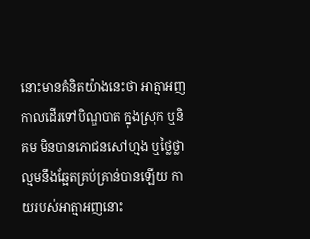នោះមានគំនិតយ៉ាងនេះថា អាត្មាអញ កាលដើរទៅបិណ្ឌបាត ក្នុងស្រុក ឬនិគម មិនបានភោជនសៅហ្មង ឬថ្លៃថ្លា ល្មមនឹងឆ្អែតគ្រប់គ្រាន់បានឡើយ កាយរបស់អាត្មាអញនោះ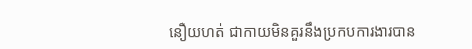នឿយហត់ ជាកាយមិនគួរនឹងប្រកបការងារបាន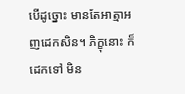បើដូច្នោះ មានតែអាត្មាអញដេកសិន។ ភិក្ខុនោះ ក៏ដេកទៅ មិន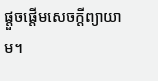ផ្តួចផ្តើមសេចក្តីព្យាយាម។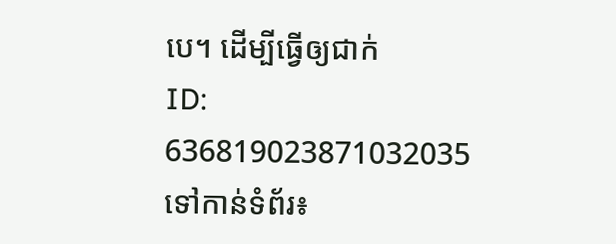បេ។ ដើម្បីធ្វើឲ្យជាក់
ID: 636819023871032035
ទៅកាន់ទំព័រ៖